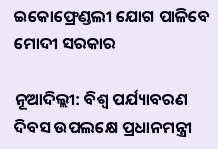ଇକୋଫ୍ରେଣ୍ଡଲୀ ଯୋଗ ପାଳିବେ ମୋଦୀ ସରକାର

ନୂଆଦିଲ୍ଲୀ: ବିଶ୍ୱ ପର୍ଯ୍ୟାବରଣ ଦିବସ ଉପଲକ୍ଷେ ପ୍ରଧାନମନ୍ତ୍ରୀ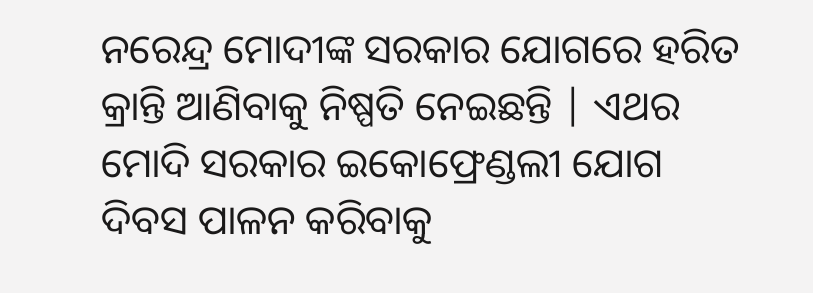ନରେନ୍ଦ୍ର ମୋଦୀଙ୍କ ସରକାର ଯୋଗରେ ହରିତ କ୍ରାନ୍ତି ଆଣିବାକୁ ନିଷ୍ପତି ନେଇଛନ୍ତି | ଏଥର ମୋଦି ସରକାର ଇକୋଫ୍ରେଣ୍ଡଲୀ ଯୋଗ ଦିବସ ପାଳନ କରିବାକୁ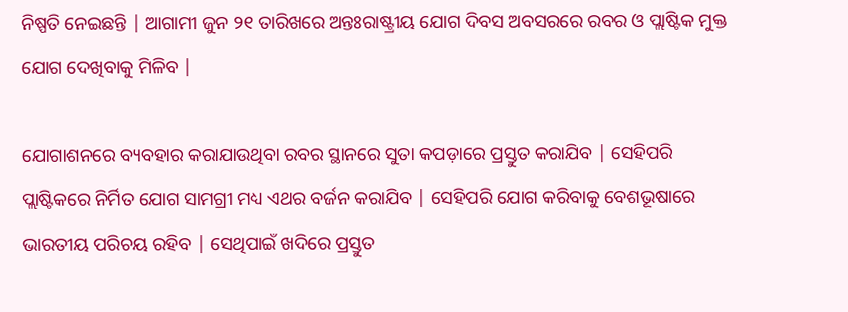ନିଷ୍ପତି ନେଇଛନ୍ତି | ଆଗାମୀ ଜୁନ ୨୧ ତାରିଖରେ ଅନ୍ତଃରାଷ୍ଟ୍ରୀୟ ଯୋଗ ଦିବସ ଅବସରରେ ରବର ଓ ପ୍ଲାଷ୍ଟିକ ମୁକ୍ତ ଯୋଗ ଦେଖିବାକୁ ମିଳିବ |

ଯୋଗାଶନରେ ବ୍ୟବହାର କରାଯାଉଥିବା ରବର ସ୍ଥାନରେ ସୁତା କପଡ଼ାରେ ପ୍ରସ୍ତୁତ କରାଯିବ | ସେହିପରି ପ୍ଲାଷ୍ଟିକରେ ନିର୍ମିତ ଯୋଗ ସାମଗ୍ରୀ ମଧ୍ୟ ଏଥର ବର୍ଜନ କରାଯିବ | ସେହିପରି ଯୋଗ କରିବାକୁ ବେଶଭୂଷାରେ ଭାରତୀୟ ପରିଚୟ ରହିବ | ସେଥିପାଇଁ ଖଦିରେ ପ୍ରସ୍ତୁତ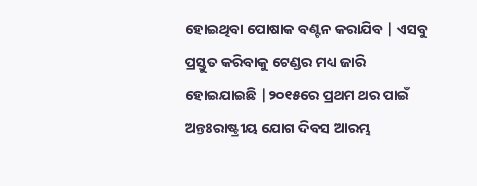ହୋଇଥିବା ପୋଷାକ ବଣ୍ଟନ କରାଯିବ | ଏସବୁ ପ୍ରସ୍ତୁତ କରିବାକୁ ଟେଣ୍ଡର ମଧ୍ୟ ଜାରି ହୋଇଯାଇଛି |୨୦୧୫ରେ ପ୍ରଥମ ଥର ପାଇଁ ଅନ୍ତଃରାଷ୍ଟ୍ରୀୟ ଯୋଗ ଦିବସ ଆରମ୍ଭ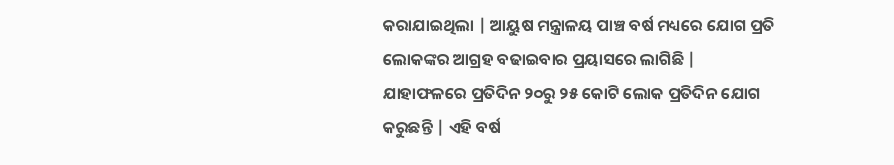କରାଯାଇଥିଲା | ଆୟୁଷ ମନ୍ତ୍ରାଳୟ ପାଞ୍ଚ ବର୍ଷ ମଧ୍ୟରେ ଯୋଗ ପ୍ରତି ଲୋକଙ୍କର ଆଗ୍ରହ ବଢାଇବାର ପ୍ରୟାସରେ ଲାଗିଛି | ଯାହାଫଳରେ ପ୍ରତିଦିନ ୨୦ରୁ ୨୫ କୋଟି ଲୋକ ପ୍ରତିଦିନ ଯୋଗ କରୁଛନ୍ତି | ଏହି ବର୍ଷ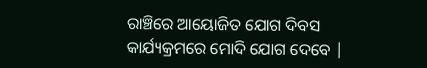ରାଞ୍ଚିରେ ଆୟୋଜିତ ଯୋଗ ଦିବସ କାର୍ଯ୍ୟକ୍ରମରେ ମୋଦି ଯୋଗ ଦେବେ |